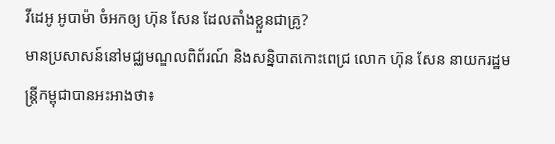វីដេអូ អូបាម៉ា ចំអកឲ្យ ហ៊ុន សែន ដែលតាំងខ្លួនជាគ្រូ?
មានប្រសាសន៍នៅមជ្ឈមណ្ឌលពិព័រណ៍ និងសន្និបាតកោះពេជ្រ លោក ហ៊ុន សែន នាយករដ្ឋមន្រ្តីកម្ពុជាបានអះអាងថា៖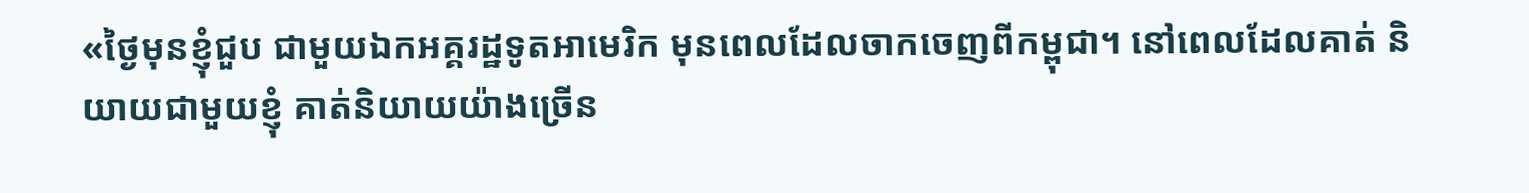«ថ្ងៃមុនខ្ញុំជួប ជាមួយឯកអគ្គរដ្ឋទូតអាមេរិក មុនពេលដែលចាកចេញពីកម្ពុជា។ នៅពេលដែលគាត់ និយាយជាមួយខ្ញុំ គាត់និយាយយ៉ាងច្រើន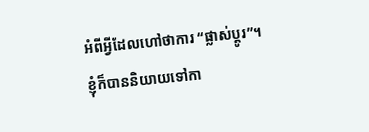អំពីអ្វីដែលហៅថាការ “ផ្លាស់ប្ដូរ”។ ខ្ញុំក៏បាននិយាយទៅកា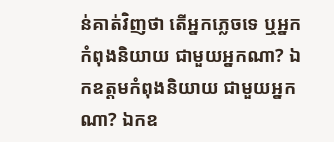ន់គាត់វិញថា តើអ្នកភ្លេចទេ ឬអ្នកកំពុងនិយាយ ជាមួយអ្នកណា? ឯកឧត្តមកំពុងនិយាយ ជាមួយអ្នកណា? ឯកឧ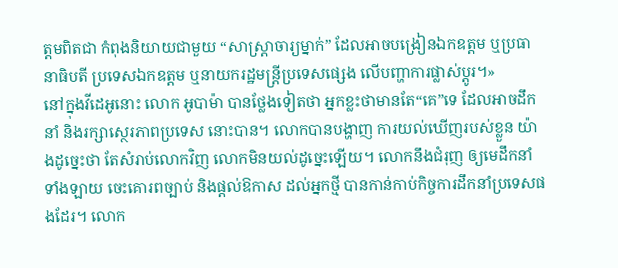ត្តមពិតជា កំពុងនិយាយជាមួយ “សាស្ត្រាចារ្យម្នាក់” ដែលអាចបង្រៀនឯកឧត្តម ឬប្រធានាធិបតី ប្រទេសឯកឧត្តម ឬនាយករដ្ឋមន្ត្រីប្រទេសផ្សេង លើបញ្ហាការផ្លាស់ប្ដូរ។»
នៅក្នុងវីដេអូនោះ លោក អូបាម៉ា បានថ្លែងទៀតថា អ្នកខ្លះថាមានតែ“គេ”ទេ ដែលអាចដឹកនាំ និងរក្សាស្ថេរភាពប្រទេស នោះបាន។ លោកបានបង្ហាញ ការយល់ឃើញរបស់ខ្លួន យ៉ាងដូច្នេះថា តែសំរាប់លោកវិញ លោកមិនយល់ដូច្នេះឡើយ។ លោកនឹងជំរុញ ឲ្យមេដឹកនាំទាំងឡាយ ចេះគោរពច្បាប់ និងផ្តល់ឱកាស ដល់អ្នកថ្មី បានកាន់កាប់កិច្ចការដឹកនាំប្រទេសផងដែរ។ លោក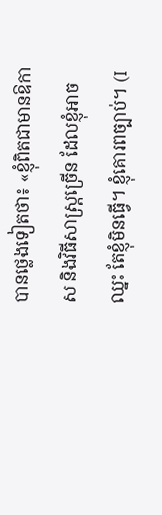បានថ្លេងទៀតថា៖ «ខ្ញុំពិតជាមានឱកាស និងវិធីសាស្ត្រច្រើន ដែលខ្ញុំអាចឈ្នះ តែខ្ញុំមិនធ្វើ។ ខ្ញុំគោរពច្បាប់។ (I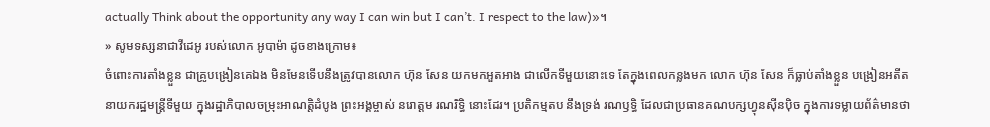actually Think about the opportunity any way I can win but I can’t. I respect to the law)»។
» សូមទស្សនាជាវីដេអូ របស់លោក អូបាម៉ា ដូចខាងក្រោម៖
ចំពោះការតាំងខ្លួន ជាគ្រូបង្រៀនគេឯង មិនមែនទើបនឹងត្រូវបានលោក ហ៊ុន សែន យកមកអួតអាង ជាលើកទីមួយនោះទេ តែក្នុងពេលកន្លងមក លោក ហ៊ុន សែន ក៏ធ្លាប់តាំងខ្លួន បង្រៀនអតីតនាយករដ្ឋមន្ត្រីទីមួយ ក្នុងរដ្ឋាភិបាលចម្រុះអាណត្តិដំបូង ព្រះអង្គម្ចាស់ នរោត្តម រណរិទ្ធិ នោះដែរ។ ប្រតិកម្មតប នឹងទ្រង់ រណឫទ្ធិ ដែលជាប្រធានគណបក្សហ្វុនស៊ីនប៉ិច ក្នុងការទម្លាយព័ត៌មានថា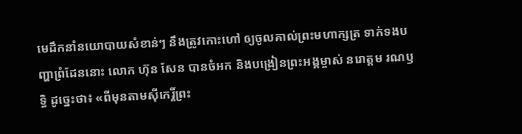មេដឹកនាំនយោបាយសំខាន់ៗ នឹងត្រូវកោះហៅ ឲ្យចូលគាល់ព្រះមហាក្សត្រ ទាក់ទងបញ្ហាព្រំដែននោះ លោក ហ៊ុន សែន បានចំអក និងបង្រៀនព្រះអង្គម្ចាស់ នរោត្ដម រណឫទ្ធិ ដូច្នេះថា៖ «ពីមុនតាមស៊ីកេរ្តិ៍ព្រះ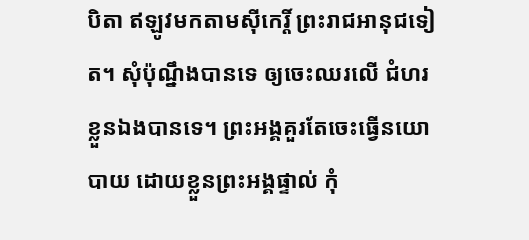បិតា ឥឡូវមកតាមស៊ីកេរ្តិ៍ ព្រះរាជអានុជទៀត។ សុំប៉ុណ្នឹងបានទេ ឲ្យចេះឈរលើ ជំហរខ្លួនឯងបានទេ។ ព្រះអង្គគួរតែចេះធ្វើនយោបាយ ដោយខ្លួនព្រះអង្គផ្ទាល់ កុំ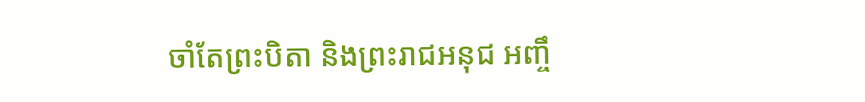ចាំតែព្រះបិតា និងព្រះរាជអនុជ អញ្ចឹ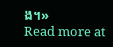ង។»
Read more at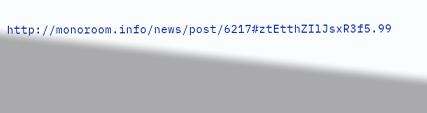http://monoroom.info/news/post/6217#ztEtthZIlJsxR3f5.99